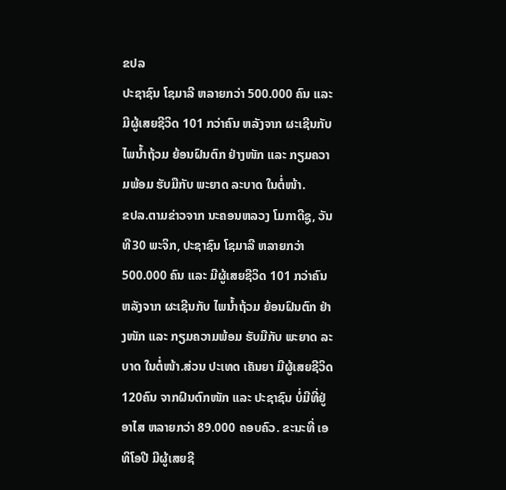ຂປລ
ປະຊາຊົນ ໂຊມາລີ ຫລາຍກວ່າ 500.000 ຄົນ ແລະ ມີຜູ້ເສຍຊີວິດ 101 ກວ່າຄົນ ຫລັງຈາກ ຜະເຊີນກັບ ໄພນ້ຳຖ້ວມ ຍ້ອນຝົນຕົກ ຢ່າງໜັກ ແລະ ກຽມຄວາມພ້ອມ ຮັບມືກັບ ພະຍາດ ລະບາດ ໃນຕໍ່ໜ້າ.
ຂປລ.ຕາມຂ່າວຈາກ ນະຄອນຫລວງ ໂມກາດີຊູ, ວັນທີ30 ພະຈິກ, ປະຊາຊົນ ໂຊມາລີ ຫລາຍກວ່າ 500.000 ຄົນ ແລະ ມີຜູ້ເສຍຊີວິດ 101 ກວ່າຄົນ ຫລັງຈາກ ຜະເຊີນກັບ ໄພນ້ຳຖ້ວມ ຍ້ອນຝົນຕົກ ຢ່າງໜັກ ແລະ ກຽມຄວາມພ້ອມ ຮັບມືກັບ ພະຍາດ ລະບາດ ໃນຕໍ່ໜ້າ.ສ່ວນ ປະເທດ ເຄັນຍາ ມີຜູ້ເສຍຊີວິດ 120ຄົນ ຈາກຝົນຕົກໜັກ ແລະ ປະຊາຊົນ ບໍ່ມີທີ່ຢູ່ອາໄສ ຫລາຍກວ່າ 89.000 ຄອບຄົວ. ຂະນະທີ່ ເອທິໂອປີ ມີຜູ້ເສຍຊີ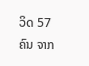ວິດ 57ຄົນ ຈາກ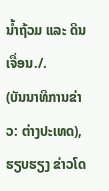ນ້ຳຖ້ວມ ແລະ ດິນເຈື່ອນ./.
(ບັນນາທິການຂ່າວ: ຕ່າງປະເທດ), ຮຽບຮຽງ ຂ່າວໂດ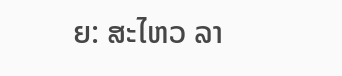ຍ: ສະໄຫວ ລາ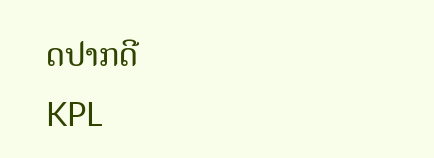ດປາກດີ
KPL